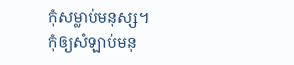កុំសម្លាប់មនុស្ស។
កុំឲ្យសំឡាប់មនុ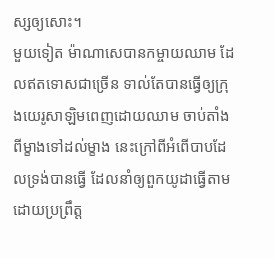ស្សឲ្យសោះ។
មួយទៀត ម៉ាណាសេបានកម្ចាយឈាម ដែលឥតទោសជាច្រើន ទាល់តែបានធ្វើឲ្យក្រុងយេរូសាឡិមពេញដោយឈាម ចាប់តាំងពីម្ខាងទៅដល់ម្ខាង នេះក្រៅពីអំពើបាបដែលទ្រង់បានធ្វើ ដែលនាំឲ្យពួកយូដាធ្វើតាម ដោយប្រព្រឹត្ត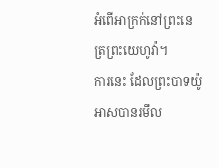អំពើអាក្រក់នៅព្រះនេត្រព្រះយេហូវ៉ា។
ការនេះ ដែលព្រះបាទយ៉ូអាសបានរមឹល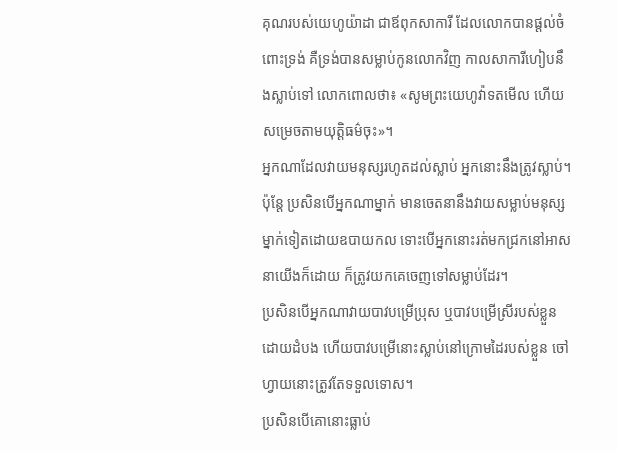គុណរបស់យេហូយ៉ាដា ជាឪពុកសាការី ដែលលោកបានផ្តល់ចំពោះទ្រង់ គឺទ្រង់បានសម្លាប់កូនលោកវិញ កាលសាការីហៀបនឹងស្លាប់ទៅ លោកពោលថា៖ «សូមព្រះយេហូវ៉ាទតមើល ហើយសម្រេចតាមយុត្តិធម៌ចុះ»។
អ្នកណាដែលវាយមនុស្សរហូតដល់ស្លាប់ អ្នកនោះនឹងត្រូវស្លាប់។
ប៉ុន្តែ ប្រសិនបើអ្នកណាម្នាក់ មានចេតនានឹងវាយសម្លាប់មនុស្សម្នាក់ទៀតដោយឧបាយកល ទោះបើអ្នកនោះរត់មកជ្រកនៅអាសនាយើងក៏ដោយ ក៏ត្រូវយកគេចេញទៅសម្លាប់ដែរ។
ប្រសិនបើអ្នកណាវាយបាវបម្រើប្រុស ឬបាវបម្រើស្រីរបស់ខ្លួនដោយដំបង ហើយបាវបម្រើនោះស្លាប់នៅក្រោមដៃរបស់ខ្លួន ចៅហ្វាយនោះត្រូវតែទទួលទោស។
ប្រសិនបើគោនោះធ្លាប់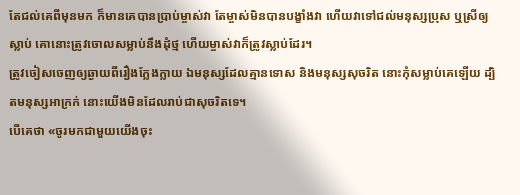តែជល់គេពីមុនមក ក៏មានគេបានប្រាប់ម្ចាស់វា តែម្ចាស់មិនបានបង្ខាំងវា ហើយវាទៅជល់មនុស្សប្រុស ឬស្រីឲ្យស្លាប់ គោនោះត្រូវចោលសម្លាប់នឹងដុំថ្ម ហើយម្ចាស់វាក៏ត្រូវស្លាប់ដែរ។
ត្រូវចៀសចេញឲ្យឆ្ងាយពីរឿងក្លែងក្លាយ ឯមនុស្សដែលគ្មានទោស និងមនុស្សសុចរិត នោះកុំសម្លាប់គេឡើយ ដ្បិតមនុស្សអាក្រក់ នោះយើងមិនដែលរាប់ជាសុចរិតទេ។
បើគេថា «ចូរមកជាមួយយើងចុះ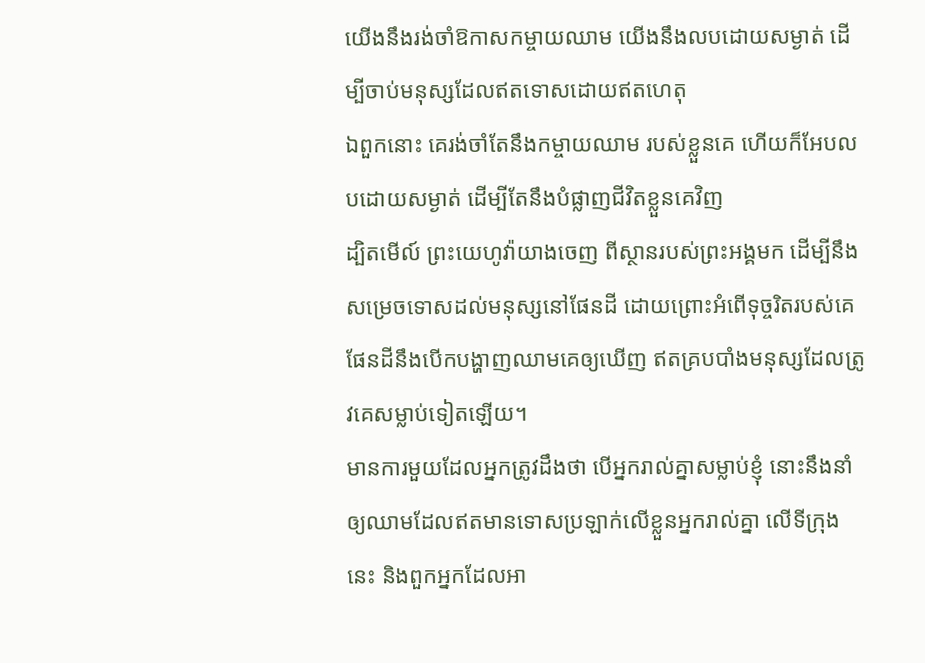យើងនឹងរង់ចាំឱកាសកម្ចាយឈាម យើងនឹងលបដោយសម្ងាត់ ដើម្បីចាប់មនុស្សដែលឥតទោសដោយឥតហេតុ
ឯពួកនោះ គេរង់ចាំតែនឹងកម្ចាយឈាម របស់ខ្លួនគេ ហើយក៏អែបលបដោយសម្ងាត់ ដើម្បីតែនឹងបំផ្លាញជីវិតខ្លួនគេវិញ
ដ្បិតមើល៍ ព្រះយេហូវ៉ាយាងចេញ ពីស្ថានរបស់ព្រះអង្គមក ដើម្បីនឹងសម្រេចទោសដល់មនុស្សនៅផែនដី ដោយព្រោះអំពើទុច្ចរិតរបស់គេ ផែនដីនឹងបើកបង្ហាញឈាមគេឲ្យឃើញ ឥតគ្របបាំងមនុស្សដែលត្រូវគេសម្លាប់ទៀតឡើយ។
មានការមួយដែលអ្នកត្រូវដឹងថា បើអ្នករាល់គ្នាសម្លាប់ខ្ញុំ នោះនឹងនាំឲ្យឈាមដែលឥតមានទោសប្រឡាក់លើខ្លួនអ្នករាល់គ្នា លើទីក្រុងនេះ និងពួកអ្នកដែលអា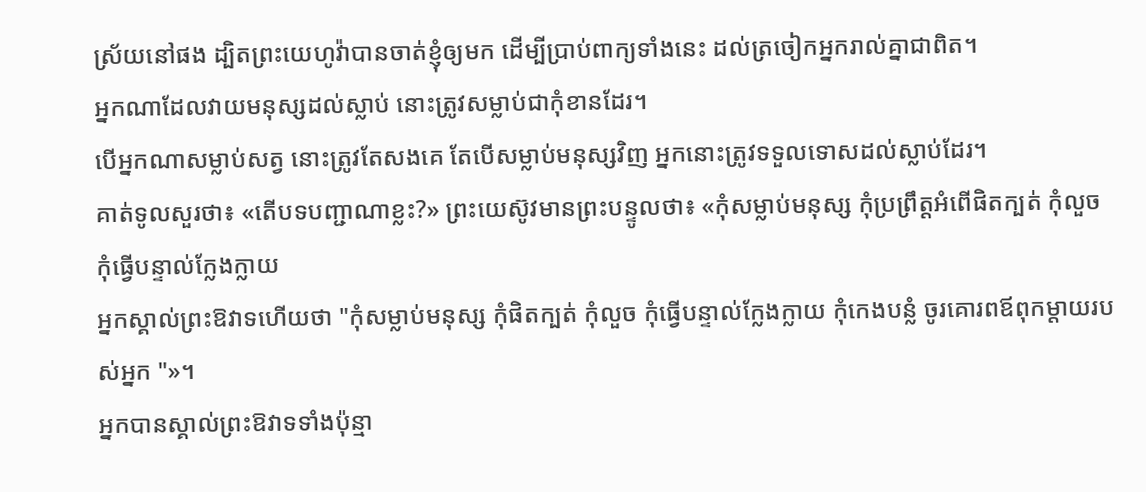ស្រ័យនៅផង ដ្បិតព្រះយេហូវ៉ាបានចាត់ខ្ញុំឲ្យមក ដើម្បីប្រាប់ពាក្យទាំងនេះ ដល់ត្រចៀកអ្នករាល់គ្នាជាពិត។
អ្នកណាដែលវាយមនុស្សដល់ស្លាប់ នោះត្រូវសម្លាប់ជាកុំខានដែរ។
បើអ្នកណាសម្លាប់សត្វ នោះត្រូវតែសងគេ តែបើសម្លាប់មនុស្សវិញ អ្នកនោះត្រូវទទួលទោសដល់ស្លាប់ដែរ។
គាត់ទូលសួរថា៖ «តើបទបញ្ជាណាខ្លះ?» ព្រះយេស៊ូវមានព្រះបន្ទូលថា៖ «កុំសម្លាប់មនុស្ស កុំប្រព្រឹត្តអំពើផិតក្បត់ កុំលួច កុំធ្វើបន្ទាល់ក្លែងក្លាយ
អ្នកស្គាល់ព្រះឱវាទហើយថា "កុំសម្លាប់មនុស្ស កុំផិតក្បត់ កុំលួច កុំធ្វើបន្ទាល់ក្លែងក្លាយ កុំកេងបន្លំ ចូរគោរពឪពុកម្តាយរបស់អ្នក "»។
អ្នកបានស្គាល់ព្រះឱវាទទាំងប៉ុន្មា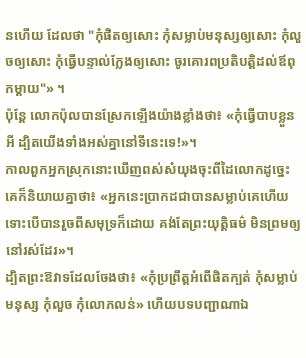នហើយ ដែលថា "កុំផិតឲ្យសោះ កុំសម្លាប់មនុស្សឲ្យសោះ កុំលួចឲ្យសោះ កុំធ្វើបន្ទាល់ក្លែងឲ្យសោះ ចូរគោរពប្រតិបត្តិដល់ឪពុកម្តាយ"» ។
ប៉ុន្តែ លោកប៉ុលបានស្រែកឡើងយ៉ាងខ្លាំងថា៖ «កុំធ្វើបាបខ្លួនអី ដ្បិតយើងទាំងអស់គ្នានៅទីនេះទេ!»។
កាលពួកអ្នកស្រុកនោះឃើញពស់សំយុងចុះពីដៃលោកដូច្នេះ គេក៏និយាយគ្នាថា៖ «អ្នកនេះប្រាកដជាបានសម្លាប់គេហើយ ទោះបើបានរួចពីសមុទ្រក៏ដោយ គង់តែព្រះយុត្តិធម៌ មិនព្រមឲ្យនៅរស់ដែរ»។
ដ្បិតព្រះឱវាទដែលចែងថា៖ «កុំប្រព្រឹត្តអំពើផិតក្បត់ កុំសម្លាប់មនុស្ស កុំលួច កុំលោភលន់» ហើយបទបញ្ជាណាឯ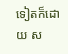ទៀតក៏ដោយ ស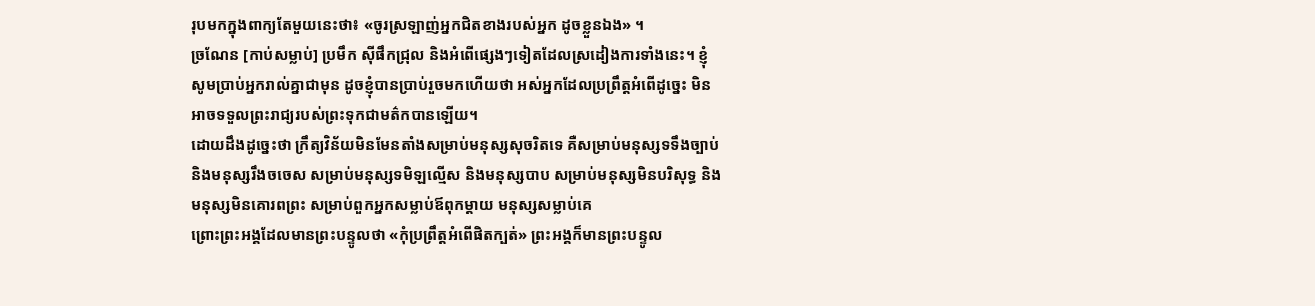រុបមកក្នុងពាក្យតែមួយនេះថា៖ «ចូរស្រឡាញ់អ្នកជិតខាងរបស់អ្នក ដូចខ្លួនឯង» ។
ច្រណែន [កាប់សម្លាប់] ប្រមឹក ស៊ីផឹកជ្រុល និងអំពើផ្សេងៗទៀតដែលស្រដៀងការទាំងនេះ។ ខ្ញុំសូមប្រាប់អ្នករាល់គ្នាជាមុន ដូចខ្ញុំបានប្រាប់រួចមកហើយថា អស់អ្នកដែលប្រព្រឹត្តអំពើដូច្នេះ មិនអាចទទួលព្រះរាជ្យរបស់ព្រះទុកជាមត៌កបានឡើយ។
ដោយដឹងដូច្នេះថា ក្រឹត្យវិន័យមិនមែនតាំងសម្រាប់មនុស្សសុចរិតទេ គឺសម្រាប់មនុស្សទទឹងច្បាប់ និងមនុស្សរឹងចចេស សម្រាប់មនុស្សទមិឡល្មើស និងមនុស្សបាប សម្រាប់មនុស្សមិនបរិសុទ្ធ និងមនុស្សមិនគោរពព្រះ សម្រាប់ពួកអ្នកសម្លាប់ឪពុកម្តាយ មនុស្សសម្លាប់គេ
ព្រោះព្រះអង្គដែលមានព្រះបន្ទូលថា «កុំប្រព្រឹត្តអំពើផិតក្បត់» ព្រះអង្គក៏មានព្រះបន្ទូល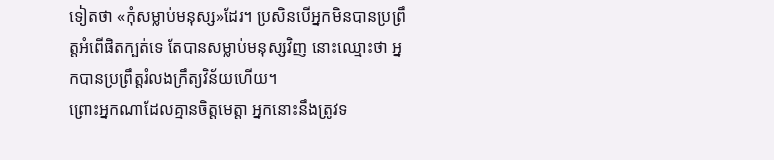ទៀតថា «កុំសម្លាប់មនុស្ស»ដែរ។ ប្រសិនបើអ្នកមិនបានប្រព្រឹត្តអំពើផិតក្បត់ទេ តែបានសម្លាប់មនុស្សវិញ នោះឈ្មោះថា អ្នកបានប្រព្រឹត្តរំលងក្រឹត្យវិន័យហើយ។
ព្រោះអ្នកណាដែលគ្មានចិត្តមេត្តា អ្នកនោះនឹងត្រូវទ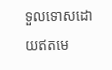ទួលទោសដោយឥតមេ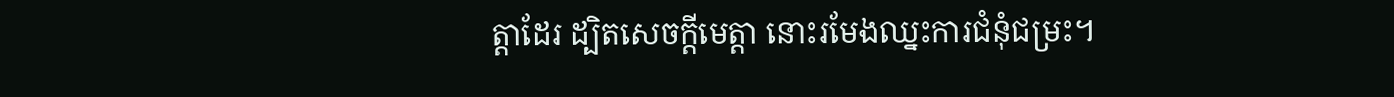ត្តាដែរ ដ្បិតសេចក្តីមេត្តា នោះរមែងឈ្នះការជំនុំជម្រះ។